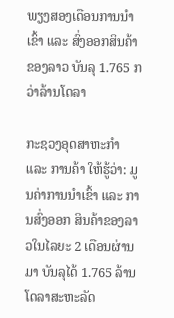ພຽງສອງເດືອນການນຳເຂົ້າ ແລະ ສົ່ງອອກສິນຄ້າຂອງລາວ ບັນລຸ 1.765 ກວ່າລ້ານໂດລາ

ກະຊວງອຸດສາຫະກຳ ແລະ ການຄ້າ ໃຫ້ຮູ້ວ່າ: ມູນຄ່າການນຳເຂົ້າ ແລະ ການສົ່ງອອກ ສິນຄ້າຂອງລາວໃນໄລຍະ 2 ເດືອນຜ່ານມາ ບັນລຸໄດ້ 1.765 ລ້ານໂດລາສະຫະລັດ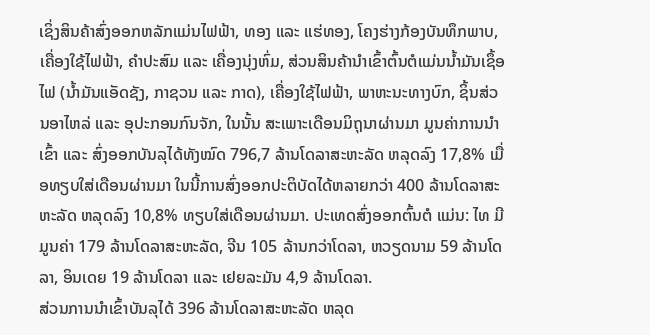ເຊິ່ງສິນຄ້າສົ່ງອອກຫລັກແມ່ນໄຟຟ້າ, ທອງ ແລະ ແຮ່ທອງ, ໂຄງຮ່າງກ້ອງບັນທຶກພາບ, ເຄື່ອງໃຊ້ໄຟຟ້າ, ຄຳປະສົມ ແລະ ເຄື່ອງນຸ່ງຫົ່ມ, ສ່ວນສິນຄ້ານຳເຂົ້າຕົ້ນຕໍແມ່ນນໍ້າມັນເຊຶ້ອໄຟ (ນໍ້າມັນແອັດຊັງ, ກາຊວນ ແລະ ກາດ), ເຄື່ອງໃຊ້ໄຟຟ້າ, ພາຫະນະທາງບົກ, ຊິ້ນສ່ວນອາໄຫລ່ ແລະ ອຸປະກອນກົນຈັກ, ໃນນັ້ນ ສະເພາະເດືອນມິຖຸນາຜ່ານມາ ມູນຄ່າການນໍາເຂົ້າ ແລະ ສົ່ງອອກບັນລຸໄດ້ທັງໝົດ 796,7 ລ້ານໂດລາສະຫະລັດ ຫລຸດລົງ 17,8% ເມື່ອທຽບໃສ່ເດືອນຜ່ານມາ ໃນນີ້ການສົ່ງອອກປະຕິບັດໄດ້ຫລາຍກວ່າ 400 ລ້ານໂດລາສະຫະລັດ ຫລຸດລົງ 10,8% ທຽບໃສ່ເດືອນຜ່ານມາ. ປະເທດສົ່ງອອກຕົ້ນຕໍ ແມ່ນ: ໄທ ມີມູນຄ່າ 179 ລ້ານໂດລາສະຫະລັດ, ຈີນ 105 ລ້ານກວ່າໂດລາ, ຫວຽດນາມ 59 ລ້ານໂດລາ, ອິນເດຍ 19 ລ້ານໂດລາ ແລະ ເຢຍລະມັນ 4,9 ລ້ານໂດລາ.
ສ່ວນການນໍາເຂົ້າບັນລຸໄດ້ 396 ລ້ານໂດລາສະຫະລັດ ຫລຸດ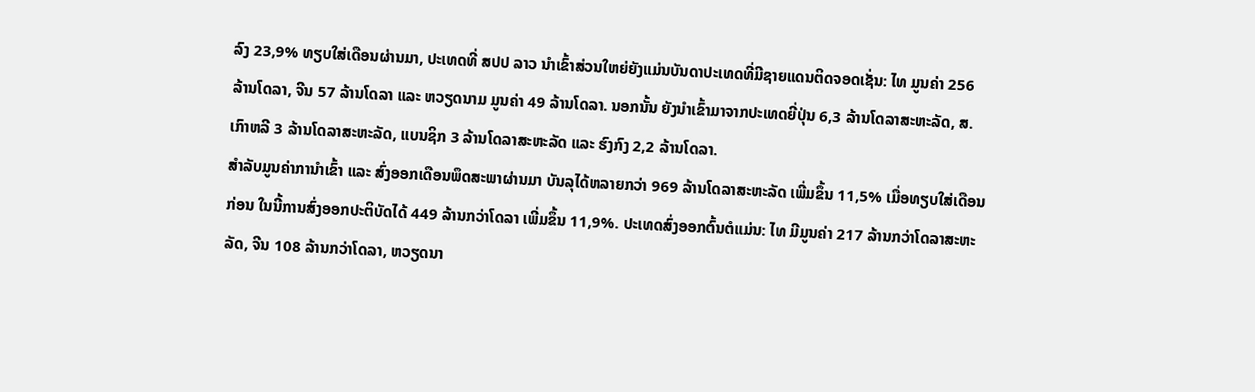ລົງ 23,9% ທຽບໃສ່ເດືອນຜ່ານມາ, ປະເທດທີ່ ສປປ ລາວ ນໍາເຂົ້າສ່ວນໃຫຍ່ຍັງແມ່ນບັນດາປະເທດທີ່ມີຊາຍແດນຕິດຈອດເຊັ່ນ: ໄທ ມູນຄ່າ 256 ລ້ານໂດລາ, ຈີນ 57 ລ້ານໂດລາ ແລະ ຫວຽດນາມ ມູນຄ່າ 49 ລ້ານໂດລາ. ນອກນັ້ນ ຍັງນໍາເຂົ້າມາຈາກປະເທດຍີ່ປຸ່ນ 6,3 ລ້ານໂດລາສະຫະລັດ, ສ.ເກົາຫລີ 3 ລ້ານໂດລາສະຫະລັດ, ແບນຊິກ 3 ລ້ານໂດລາສະຫະລັດ ແລະ ຮົງກົງ 2,2 ລ້ານໂດລາ.
ສຳລັບມູນຄ່າການຳເຂົ້າ ແລະ ສົ່ງອອກເດືອນພຶດສະພາຜ່ານມາ ບັນລຸໄດ້ຫລາຍກວ່າ 969 ລ້ານໂດລາສະຫະລັດ ເພີ່ມຂຶ້ນ 11,5% ເມື່ອທຽບໃສ່ເດືອນກ່ອນ ໃນນີ້ການສົ່ງອອກປະຕິບັດໄດ້ 449 ລ້ານກວ່າໂດລາ ເພີ່ມຂຶ້ນ 11,9%. ປະເທດສົ່ງອອກຕົ້ນຕໍແມ່ນ: ໄທ ມີມູນຄ່າ 217 ລ້ານກວ່າໂດລາສະຫະລັດ, ຈີນ 108 ລ້ານກວ່າໂດລາ, ຫວຽດນາ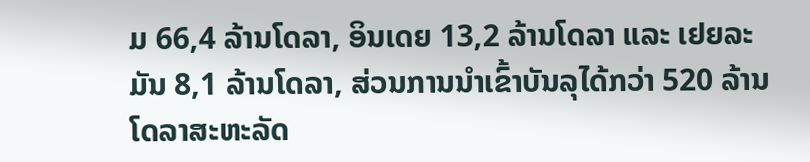ມ 66,4 ລ້ານໂດລາ, ອິນເດຍ 13,2 ລ້ານໂດລາ ແລະ ເຢຍລະມັນ 8,1 ລ້ານໂດລາ, ສ່ວນການນໍາເຂົ້າບັນລຸໄດ້ກວ່າ 520 ລ້ານໂດລາສະຫະລັດ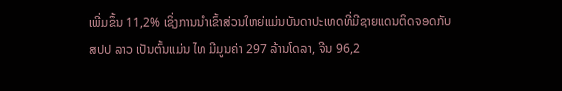ເພີ່ມຂຶ້ນ 11,2% ເຊິ່ງການນໍາເຂົ້າສ່ວນໃຫຍ່ແມ່ນບັນດາປະເທດທີ່ມີຊາຍແດນຕິດຈອດກັບ ສປປ ລາວ ເປັນຕົ້ນແມ່ນ ໄທ ມີມູນຄ່າ 297 ລ້ານໂດລາ, ຈີນ 96,2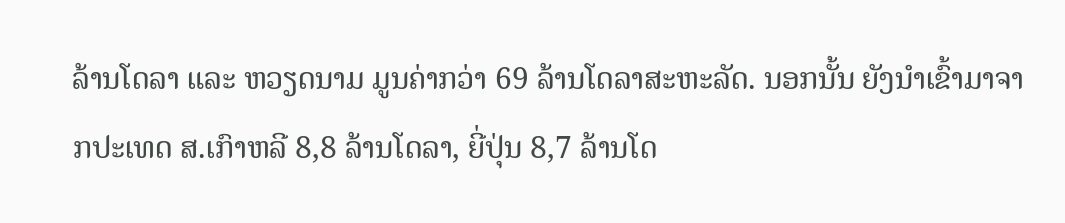ລ້ານໂດລາ ແລະ ຫວຽດນາມ ມູນຄ່າກວ່າ 69 ລ້ານໂດລາສະຫະລັດ. ນອກນັ້ນ ຍັງນໍາເຂົ້າມາຈາກປະເທດ ສ.ເກົາຫລີ 8,8 ລ້ານໂດລາ, ຍີ່ປຸ່ນ 8,7 ລ້ານໂດ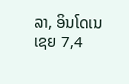ລາ, ອິນໂດເນເຊຍ 7,4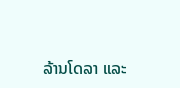ລ້ານໂດລາ ແລະ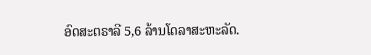ອົດສະຕຣາລີ 5,6 ລ້ານໂດລາສະຫະລັດ.